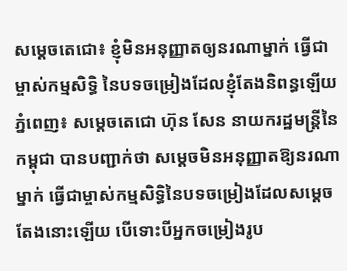សម្តេចតេជោ៖ ខ្ញុំមិនអនុញ្ញាតឲ្យនរណាម្នាក់ ធ្វើជាម្ចាស់កម្មសិទ្ធិ នៃបទចម្រៀងដែលខ្ញុំតែងនិពន្ធឡើយ
ភ្នំពេញ៖ សម្តេចតេជោ ហ៊ុន សែន នាយករដ្ឋមន្ត្រីនៃកម្ពុជា បានបញ្ជាក់ថា សម្តេចមិនអនុញ្ញាតឱ្យនរណាម្នាក់ ធ្វើជាម្ចាស់កម្មសិទ្ធិនៃបទចម្រៀងដែលសម្តេចតែងនោះឡើយ បើទោះបីអ្នកចម្រៀងរូប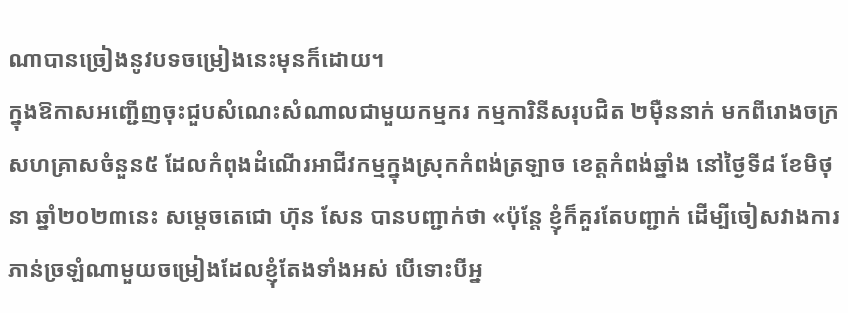ណាបានច្រៀងនូវបទចម្រៀងនេះមុនក៏ដោយ។
ក្នុងឱកាសអញ្ជើញចុះជួបសំណេះសំណាលជាមួយកម្មករ កម្មការិនីសរុបជិត ២ម៉ឺននាក់ មកពីរោងចក្រសហគ្រាសចំនួន៥ ដែលកំពុងដំណើរអាជីវកម្មក្នុងស្រុកកំពង់ត្រឡាច ខេត្តកំពង់ឆ្នាំង នៅថ្ងៃទី៨ ខែមិថុនា ឆ្នាំ២០២៣នេះ សម្តេចតេជោ ហ៊ុន សែន បានបញ្ជាក់ថា «ប៉ុន្តែ ខ្ញុំក៏គួរតែបញ្ជាក់ ដើម្បីចៀសវាងការភាន់ច្រឡំណាមួយចម្រៀងដែលខ្ញុំតែងទាំងអស់ បើទោះបីអ្ន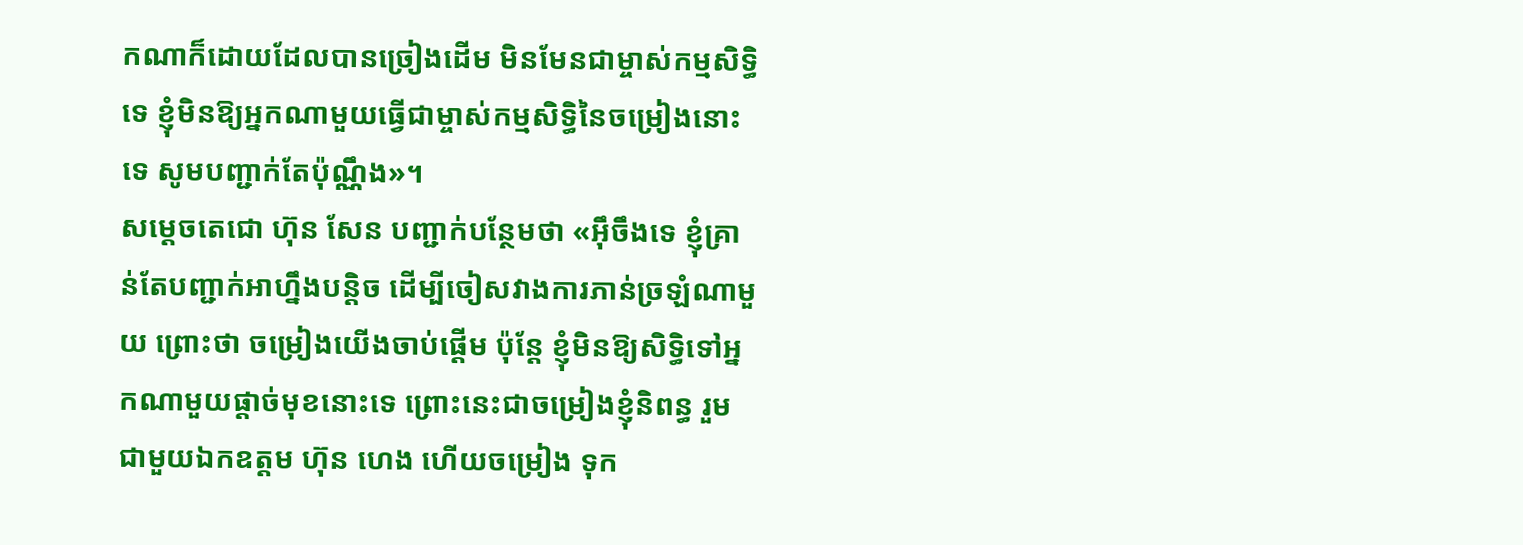កណាក៏ដោយដែលបានច្រៀងដើម មិនមែនជាម្ចាស់កម្មសិទ្ធិទេ ខ្ញុំមិនឱ្យអ្នកណាមួយធ្វើជាម្ចាស់កម្មសិទ្ធិនៃចម្រៀងនោះទេ សូមបញ្ជាក់តែប៉ុណ្ណឹង»។
សម្តេចតេជោ ហ៊ុន សែន បញ្ជាក់បន្ថែមថា «អ៊ឹចឹងទេ ខ្ញុំគ្រាន់តែបញ្ជាក់អាហ្នឹងបន្តិច ដើម្បីចៀសវាងការភាន់ច្រឡំណាមួយ ព្រោះថា ចម្រៀងយើងចាប់ផ្តើម ប៉ុន្តែ ខ្ញុំមិនឱ្យសិទ្ធិទៅអ្នកណាមួយផ្តាច់មុខនោះទេ ព្រោះនេះជាចម្រៀងខ្ញុំនិពន្ធ រួមជាមួយឯកឧត្តម ហ៊ុន ហេង ហើយចម្រៀង ទុក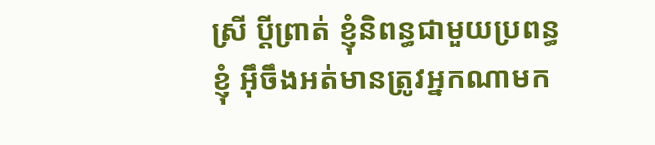ស្រី ប្តីព្រាត់ ខ្ញុំនិពន្ធជាមួយប្រពន្ធខ្ញុំ អ៊ឹចឹងអត់មានត្រូវអ្នកណាមក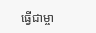ធ្វើជាម្ចា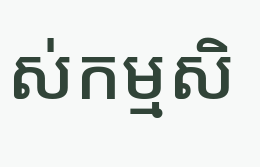ស់កម្មសិ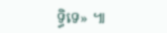ទ្ធិទេ» ៕